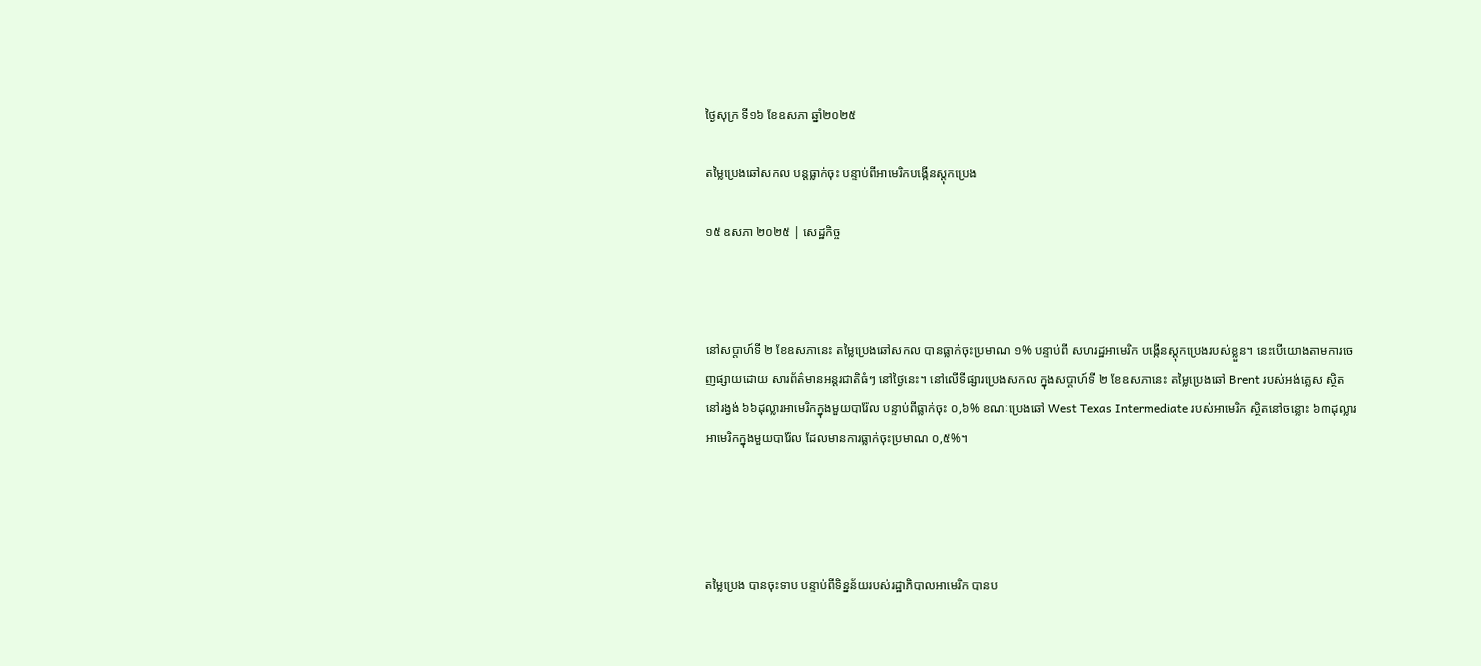ថ្ងៃសុក្រ ទី១៦ ខែឧសភា ឆ្នាំ២០២៥

តម្លៃប្រេងឆៅសកល បន្តធ្លាក់ចុះ បន្ទាប់ពីអាមេរិកបង្កើនស្តុកប្រេង

១៥ ឧសភា ២០២៥ | សេដ្ឋកិច្ច



នៅសប្តាហ៍ទី ២ ខែឧសភានេះ តម្លៃប្រេងឆៅសកល បានធ្លាក់ចុះប្រមាណ ១% បន្ទាប់ពី សហរដ្ឋអាមេរិក បង្កើនស្តុកប្រេងរបស់ខ្លួន។ នេះបើយោងតាមការចេញផ្សាយដោយ សារព័ត៌មានអន្តរជាតិធំៗ នៅថ្ងៃនេះ។ នៅលើទីផ្សារប្រេងសកល ក្នុងសប្តាហ៍ទី ២ ខែឧសភានេះ តម្លៃប្រេងឆៅ Brent របស់អង់គ្លេស ស្ថិតនៅរង្វង់ ៦៦ដុល្លារអាមេរិកក្នុងមួយបារ៉ែល បន្ទាប់ពីធ្លាក់ចុះ ០,៦% ខណៈប្រេងឆៅ West Texas Intermediate របស់អាមេរិក ស្ថិតនៅចន្លោះ ៦៣ដុល្លារអាមេរិកក្នុងមួយបារ៉ែល ដែលមានការធ្លាក់ចុះប្រមាណ ០,៥%។




តម្លៃប្រេង បានចុះទាប បន្ទាប់ពីទិន្នន័យរបស់រដ្ឋាភិបាលអាមេរិក បានប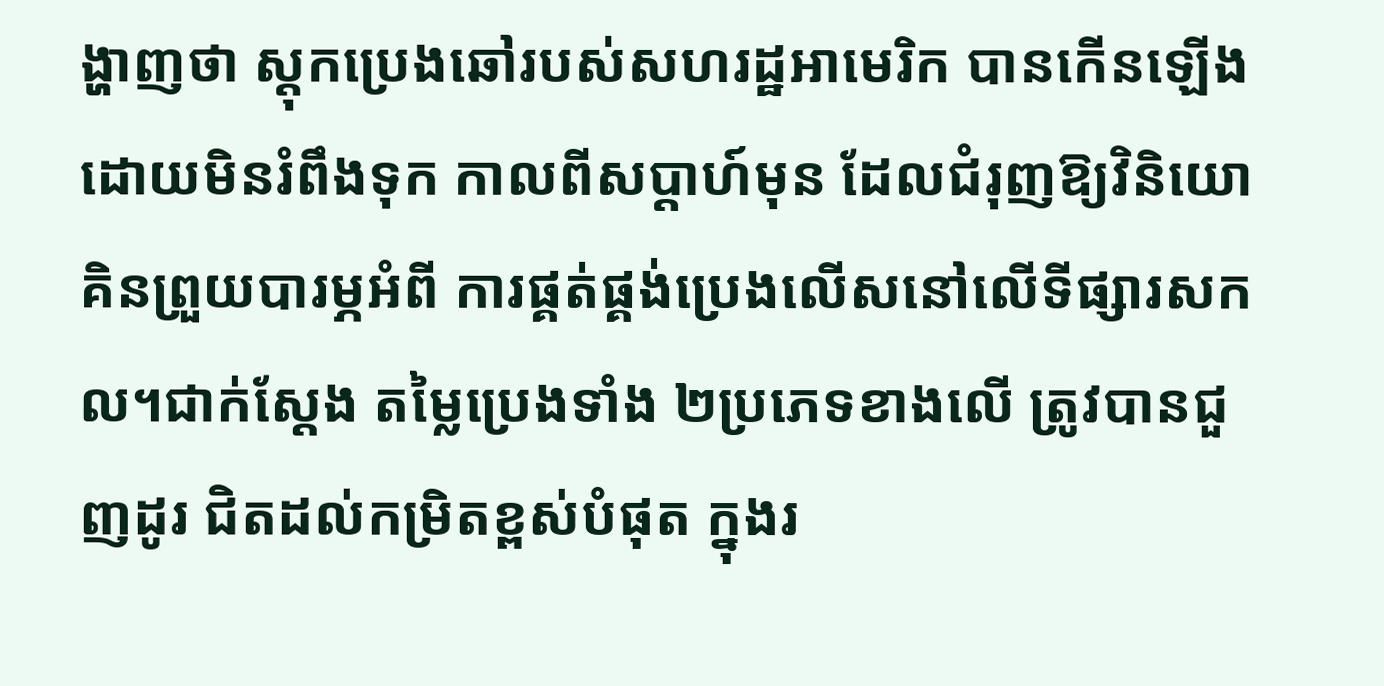ង្ហាញថា ស្តុកប្រេងឆៅរបស់សហរដ្ឋអាមេរិក បានកើនឡើងដោយមិនរំពឹងទុក កាលពីសប្តាហ៍មុន ដែលជំរុញឱ្យវិនិយោគិនព្រួយបារម្ភអំពី ការផ្គត់ផ្គង់ប្រេងលើសនៅលើទីផ្សារសកល។ជាក់ស្តែង តម្លៃប្រេងទាំង ២ប្រភេទខាងលើ ត្រូវបានជួញដូរ ជិតដល់កម្រិតខ្ពស់បំផុត ក្នុងរ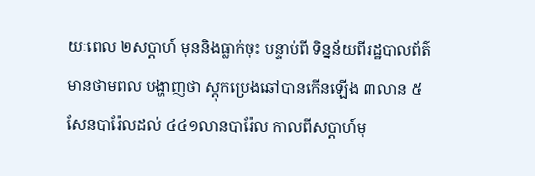យៈពេល ២សប្តាហ៍ មុននិងធ្លាក់ចុះ បន្ទាប់ពី ទិន្នន័យពីរដ្ឋបាលព័ត៌មានថាមពល បង្ហាញថា ស្តុកប្រេងឆៅបានកើនឡើង ៣លាន ៥សែនបារ៉ែលដល់ ៤៤១លានបារ៉ែល កាលពីសប្តាហ៍មុ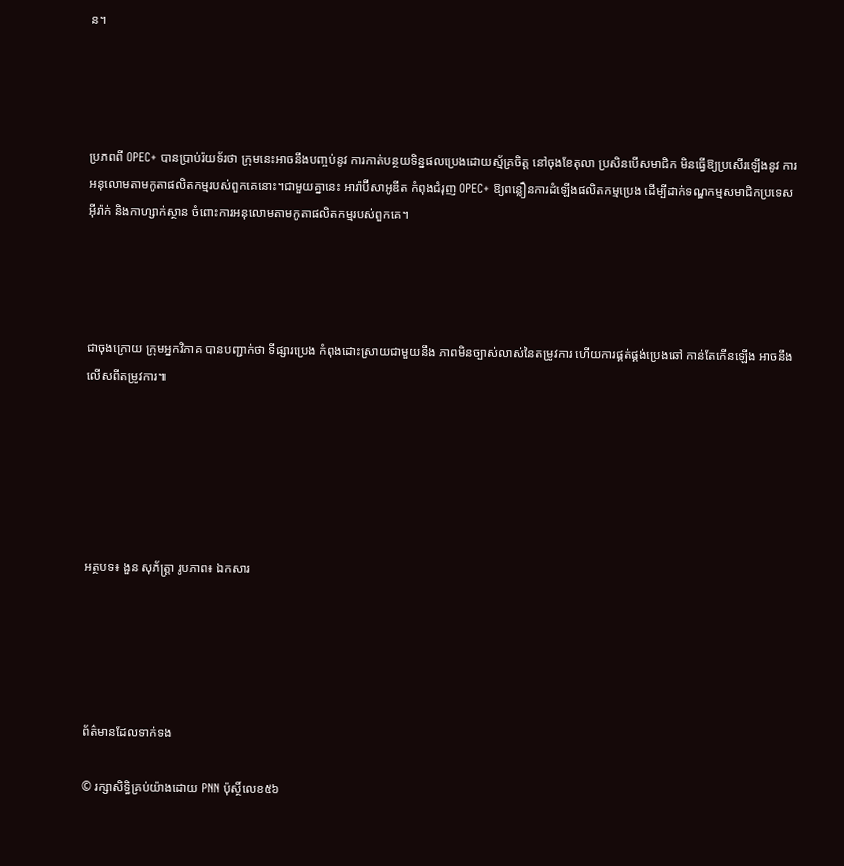ន។




ប្រភពពី OPEC+ បានប្រាប់រ៉យទ័រថា ក្រុមនេះអាចនឹងបញ្ចប់នូវ ការកាត់បន្ថយទិន្នផលប្រេងដោយស្ម័គ្រចិត្ត នៅចុងខែតុលា ប្រសិនបើសមាជិក មិនធ្វើឱ្យប្រសើរឡើងនូវ ការអនុលោមតាមកូតាផលិតកម្មរបស់ពួកគេនោះ។ជាមួយគ្នានេះ អារ៉ាប៊ីសាអូឌីត កំពុងជំរុញ OPEC+ ឱ្យពន្លឿនការដំឡើងផលិតកម្មប្រេង ដើម្បីដាក់ទណ្ឌកម្មសមាជិកប្រទេសអ៊ីរ៉ាក់ និងកាហ្សាក់ស្ថាន ចំពោះការអនុលោមតាមកូតាផលិតកម្មរបស់ពួកគេ។




ជាចុងក្រោយ ក្រុមអ្នកវិភាគ បានបញ្ជាក់ថា ទីផ្សារប្រេង កំពុងដោះស្រាយជាមួយនឹង ភាពមិនច្បាស់លាស់នៃតម្រូវការ ហើយការផ្គត់ផ្គង់ប្រេងឆៅ កាន់តែកើនឡើង អាចនឹងលើសពីតម្រូវការ៕






អត្ថបទ៖ ងួន សុភ័ត្រ្តា រូបភាព៖ ឯកសារ





ព័ត៌មានដែលទាក់ទង

© រក្សាសិទ្ធិគ្រប់យ៉ាងដោយ PNN ប៉ុស្ថិ៍លេខ៥៦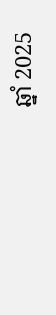ឆ្នាំ 2025